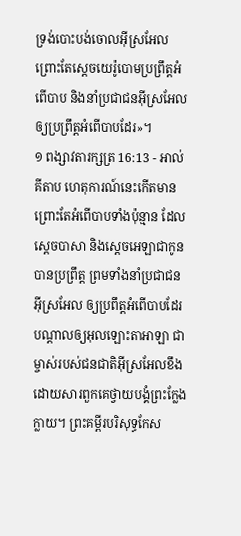ទ្រង់បោះបង់ចោលអ៊ីស្រអែល ព្រោះតែស្តេចយេរ៉ូបោមប្រព្រឹត្តអំពើបាប និងនាំប្រជាជនអ៊ីស្រអែលឲ្យប្រព្រឹត្តអំពើបាបដែរ»។
១ ពង្សាវតារក្សត្រ 16:13 - អាល់គីតាប ហេតុការណ៍នេះកើតមាន ព្រោះតែអំពើបាបទាំងប៉ុន្មាន ដែលស្តេចបាសា និងស្តេចអេឡាជាកូន បានប្រព្រឹត្ត ព្រមទាំងនាំប្រជាជនអ៊ីស្រអែល ឲ្យប្រពឹត្តអំពើបាបដែរ បណ្តាលឲ្យអុលឡោះតាអាឡា ជាម្ចាស់របស់ជនជាតិអ៊ីស្រអែលខឹង ដោយសារពួកគេថ្វាយបង្គំព្រះក្លែងក្លាយ។ ព្រះគម្ពីរបរិសុទ្ធកែស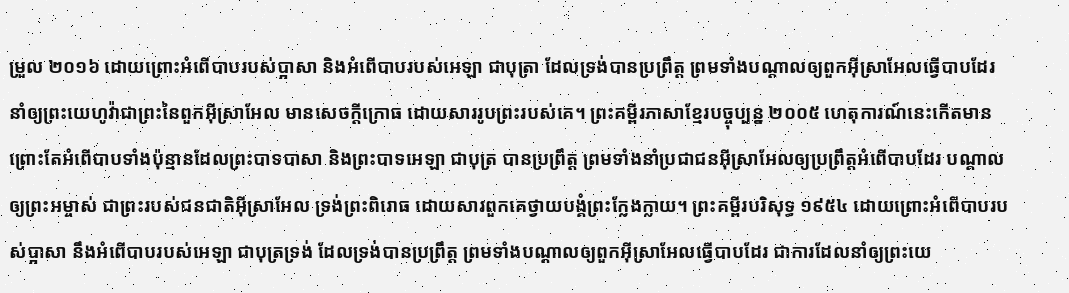ម្រួល ២០១៦ ដោយព្រោះអំពើបាបរបស់ប្អាសា និងអំពើបាបរបស់អេឡា ជាបុត្រា ដែលទ្រង់បានប្រព្រឹត្ត ព្រមទាំងបណ្ដាលឲ្យពួកអ៊ីស្រាអែលធ្វើបាបដែរ នាំឲ្យព្រះយេហូវ៉ាជាព្រះនៃពួកអ៊ីស្រាអែល មានសេចក្ដីក្រោធ ដោយសាររូបព្រះរបស់គេ។ ព្រះគម្ពីរភាសាខ្មែរបច្ចុប្បន្ន ២០០៥ ហេតុការណ៍នេះកើតមាន ព្រោះតែអំពើបាបទាំងប៉ុន្មានដែលព្រះបាទបាសា និងព្រះបាទអេឡា ជាបុត្រ បានប្រព្រឹត្ត ព្រមទាំងនាំប្រជាជនអ៊ីស្រាអែលឲ្យប្រព្រឹត្តអំពើបាបដែរ បណ្ដាលឲ្យព្រះអម្ចាស់ ជាព្រះរបស់ជនជាតិអ៊ីស្រាអែល ទ្រង់ព្រះពិរោធ ដោយសារពួកគេថ្វាយបង្គំព្រះក្លែងក្លាយ។ ព្រះគម្ពីរបរិសុទ្ធ ១៩៥៤ ដោយព្រោះអំពើបាបរបស់ប្អាសា នឹងអំពើបាបរបស់អេឡា ជាបុត្រទ្រង់ ដែលទ្រង់បានប្រព្រឹត្ត ព្រមទាំងបណ្តាលឲ្យពួកអ៊ីស្រាអែលធ្វើបាបដែរ ជាការដែលនាំឲ្យព្រះយេ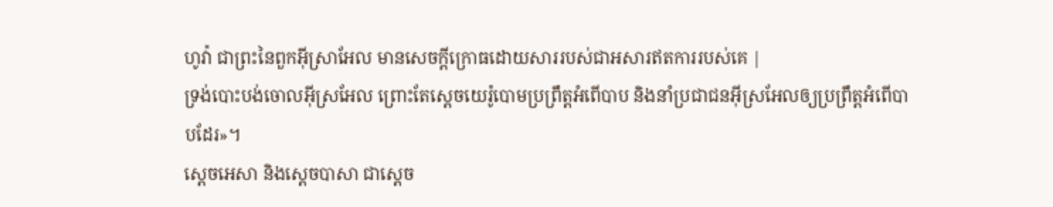ហូវ៉ា ជាព្រះនៃពួកអ៊ីស្រាអែល មានសេចក្ដីក្រោធដោយសាររបស់ជាអសារឥតការរបស់គេ |
ទ្រង់បោះបង់ចោលអ៊ីស្រអែល ព្រោះតែស្តេចយេរ៉ូបោមប្រព្រឹត្តអំពើបាប និងនាំប្រជាជនអ៊ីស្រអែលឲ្យប្រព្រឹត្តអំពើបាបដែរ»។
ស្តេចអេសា និងស្តេចបាសា ជាស្តេច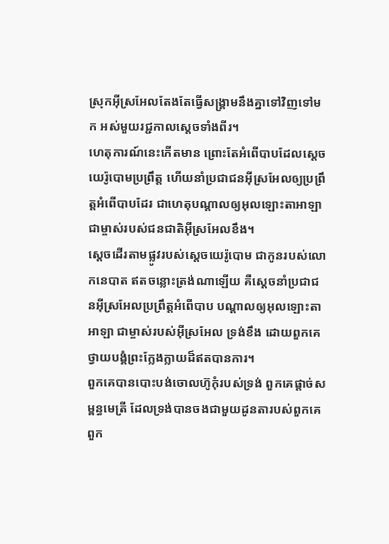ស្រុកអ៊ីស្រអែលតែងតែធ្វើសង្គ្រាមនឹងគ្នាទៅវិញទៅមក អស់មួយរជ្ជកាលស្តេចទាំងពីរ។
ហេតុការណ៍នេះកើតមាន ព្រោះតែអំពើបាបដែលស្តេចយេរ៉ូបោមប្រព្រឹត្ត ហើយនាំប្រជាជនអ៊ីស្រអែលឲ្យប្រព្រឹត្តអំពើបាបដែរ ជាហេតុបណ្តាលឲ្យអុលឡោះតាអាឡា ជាម្ចាស់របស់ជនជាតិអ៊ីស្រអែលខឹង។
ស្តេចដើរតាមផ្លូវរបស់ស្តេចយេរ៉ូបោម ជាកូនរបស់លោកនេបាត ឥតចន្លោះត្រង់ណាឡើយ គឺស្តេចនាំប្រជាជនអ៊ីស្រអែលប្រព្រឹត្តអំពើបាប បណ្តាលឲ្យអុលឡោះតាអាឡា ជាម្ចាស់របស់អ៊ីស្រអែល ទ្រង់ខឹង ដោយពួកគេថ្វាយបង្គំព្រះក្លែងក្លាយដ៏ឥតបានការ។
ពួកគេបានបោះបង់ចោលហ៊ូកុំរបស់ទ្រង់ ពួកគេផ្តាច់សម្ពន្ធមេត្រី ដែលទ្រង់បានចងជាមួយដូនតារបស់ពួកគេ ពួក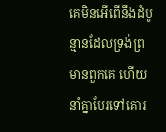គេមិនអើពើនឹងដំបូន្មានដែលទ្រង់ព្រមានពួកគេ ហើយនាំគ្នាបែរទៅគោរ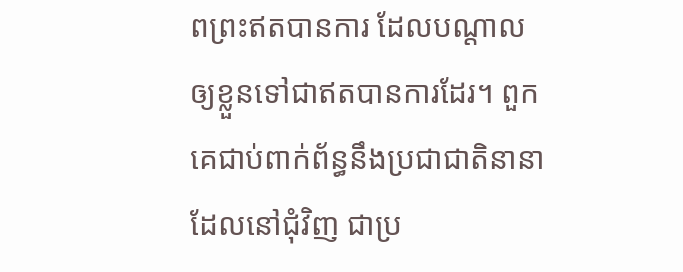ពព្រះឥតបានការ ដែលបណ្តាលឲ្យខ្លួនទៅជាឥតបានការដែរ។ ពួកគេជាប់ពាក់ព័ន្ធនឹងប្រជាជាតិនានាដែលនៅជុំវិញ ជាប្រ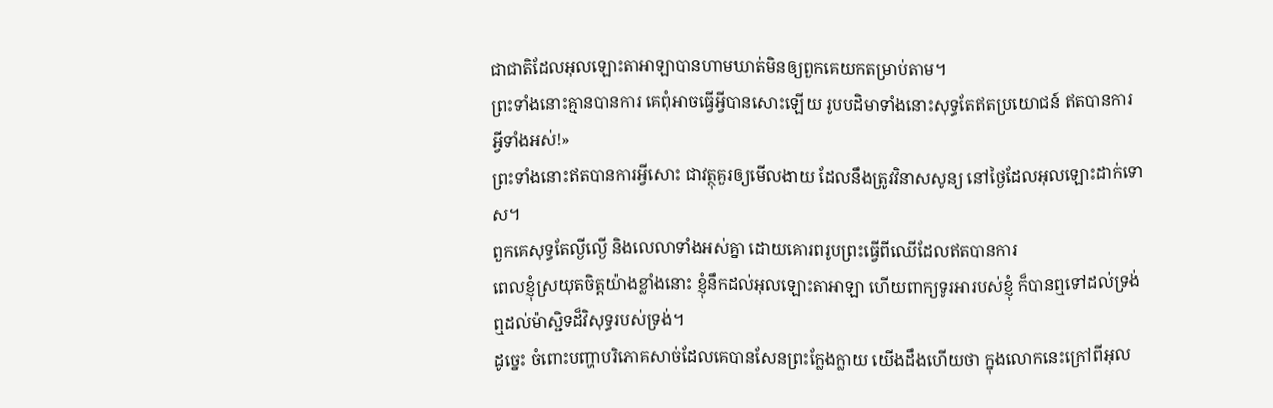ជាជាតិដែលអុលឡោះតាអាឡាបានហាមឃាត់មិនឲ្យពួកគេយកតម្រាប់តាម។
ព្រះទាំងនោះគ្មានបានការ គេពុំអាចធ្វើអ្វីបានសោះឡើយ រូបបដិមាទាំងនោះសុទ្ធតែឥតប្រយោជន៍ ឥតបានការអ្វីទាំងអស់!»
ព្រះទាំងនោះឥតបានការអ្វីសោះ ជាវត្ថុគួរឲ្យមើលងាយ ដែលនឹងត្រូវវិនាសសូន្យ នៅថ្ងៃដែលអុលឡោះដាក់ទោស។
ពួកគេសុទ្ធតែល្ងីល្ងើ និងលេលាទាំងអស់គ្នា ដោយគោរពរូបព្រះធ្វើពីឈើដែលឥតបានការ
ពេលខ្ញុំស្រយុតចិត្តយ៉ាងខ្លាំងនោះ ខ្ញុំនឹកដល់អុលឡោះតាអាឡា ហើយពាក្យទូរអារបស់ខ្ញុំ ក៏បានឮទៅដល់ទ្រង់ ឮដល់ម៉ាស្ជិទដ៏វិសុទ្ធរបស់ទ្រង់។
ដូច្នេះ ចំពោះបញ្ហាបរិភោគសាច់ដែលគេបានសែនព្រះក្លែងក្លាយ យើងដឹងហើយថា ក្នុងលោកនេះក្រៅពីអុល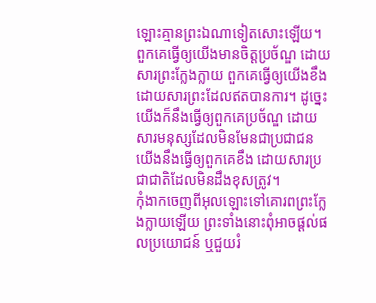ឡោះគ្មានព្រះឯណាទៀតសោះឡើយ។
ពួកគេធ្វើឲ្យយើងមានចិត្តប្រច័ណ្ឌ ដោយសារព្រះក្លែងក្លាយ ពួកគេធ្វើឲ្យយើងខឹង ដោយសារព្រះដែលឥតបានការ។ ដូច្នេះ យើងក៏នឹងធ្វើឲ្យពួកគេប្រច័ណ្ឌ ដោយសារមនុស្សដែលមិនមែនជាប្រជាជន យើងនឹងធ្វើឲ្យពួកគេខឹង ដោយសារប្រជាជាតិដែលមិនដឹងខុសត្រូវ។
កុំងាកចេញពីអុលឡោះទៅគោរពព្រះក្លែងក្លាយឡើយ ព្រះទាំងនោះពុំអាចផ្តល់ផលប្រយោជន៍ ឬជួយរំ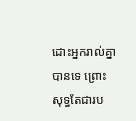ដោះអ្នករាល់គ្នាបានទេ ព្រោះសុទ្ធតែជារប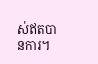ស់ឥតបានការ។